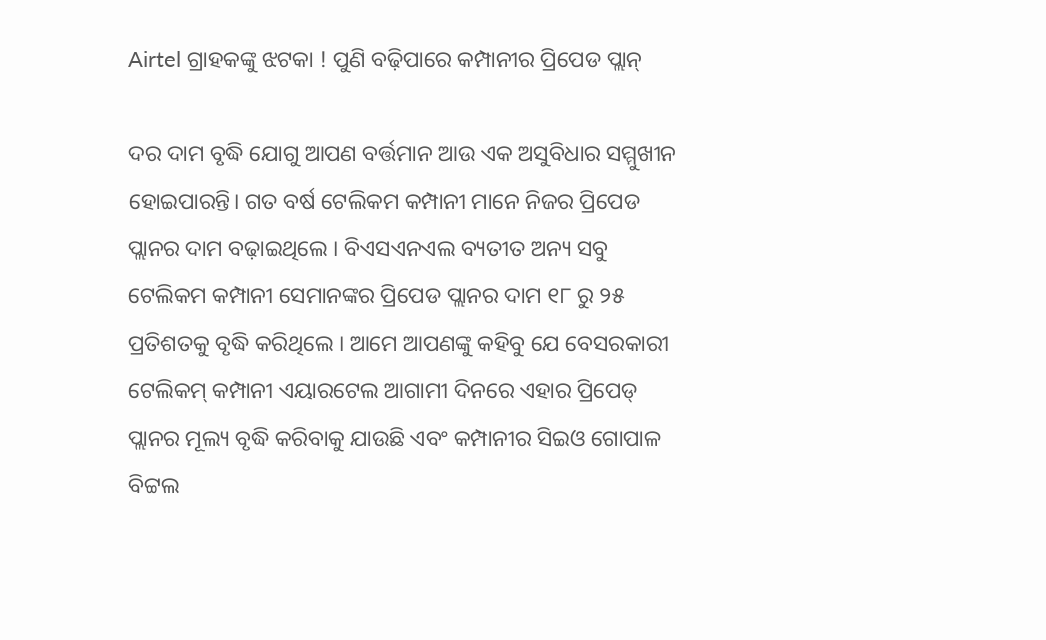Airtel ଗ୍ରାହକଙ୍କୁ ଝଟକା ! ପୁଣି ବଢ଼ିପାରେ କମ୍ପାନୀର ପ୍ରିପେଡ ପ୍ଲାନ୍

ଦର ଦାମ ବୃଦ୍ଧି ଯୋଗୁ ଆପଣ ବର୍ତ୍ତମାନ ଆଉ ଏକ ଅସୁବିଧାର ସମ୍ମୁଖୀନ ହୋଇପାରନ୍ତି। ଗତ ବର୍ଷ ଟେଲିକମ କମ୍ପାନୀ ମାନେ ନିଜର ପ୍ରିପେଡ ପ୍ଲାନର ଦାମ ବଢ଼ାଇଥିଲେ । ବିଏସଏନଏଲ ବ୍ୟତୀତ ଅନ୍ୟ ସବୁ ଟେଲିକମ କମ୍ପାନୀ ସେମାନଙ୍କର ପ୍ରିପେଡ ପ୍ଲାନର ଦାମ ୧୮ ରୁ ୨୫ ପ୍ରତିଶତକୁ ବୃଦ୍ଧି କରିଥିଲେ । ଆମେ ଆପଣଙ୍କୁ କହିବୁ ଯେ ବେସରକାରୀ ଟେଲିକମ୍ କମ୍ପାନୀ ଏୟାରଟେଲ ଆଗାମୀ ଦିନରେ ଏହାର ପ୍ରିପେଡ୍ ପ୍ଲାନର ମୂଲ୍ୟ ବୃଦ୍ଧି କରିବାକୁ ଯାଉଛି ଏବଂ କମ୍ପାନୀର ସିଇଓ ଗୋପାଳ ବିଟ୍ଟଲ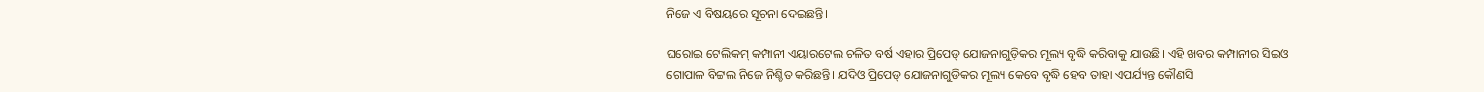ନିଜେ ଏ ବିଷୟରେ ସୂଚନା ଦେଇଛନ୍ତି।

ଘରୋଇ ଟେଲିକମ୍ କମ୍ପାନୀ ଏୟାରଟେଲ ଚଳିତ ବର୍ଷ ଏହାର ପ୍ରିପେଡ୍ ଯୋଜନାଗୁଡ଼ିକର ମୂଲ୍ୟ ବୃଦ୍ଧି କରିବାକୁ ଯାଉଛି। ଏହି ଖବର କମ୍ପାନୀର ସିଇଓ ଗୋପାଳ ବିଟ୍ଟଲ ନିଜେ ନିଶ୍ଚିତ କରିଛନ୍ତି। ଯଦିଓ ପ୍ରିପେଡ୍ ଯୋଜନାଗୁଡିକର ମୂଲ୍ୟ କେବେ ବୃଦ୍ଧି ହେବ ତାହା ଏପର୍ଯ୍ୟନ୍ତ କୌଣସି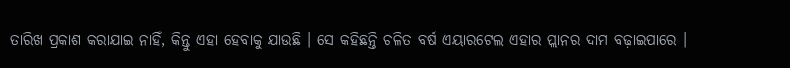ତାରିଖ ପ୍ରକାଶ କରାଯାଇ ନାହିଁ, କିନ୍ତୁ ଏହା ହେବାକୁ ଯାଉଛି । ସେ କହିଛନ୍ତି ଚଳିତ ବର୍ଷ ଏୟାରଟେଲ ଏହାର ପ୍ଲାନର ଦାମ ବଢ଼ାଇପାରେ ।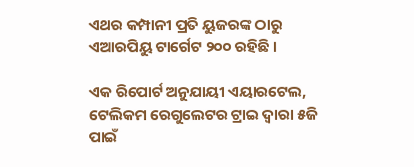ଏଥର କମ୍ପାନୀ ପ୍ରତି ୟୁଜରଙ୍କ ଠାରୁ ଏଆରପିୟୁ ଟାର୍ଗେଟ ୨୦୦ ରହିଛି ।

ଏକ ରିପୋର୍ଟ ଅନୁଯାୟୀ ଏୟାରଟେଲ, ଟେଲିକମ ରେଗୁଲେଟର ଟ୍ରାଇ ଦ୍ୱାରା ୫ଜି ପାଇଁ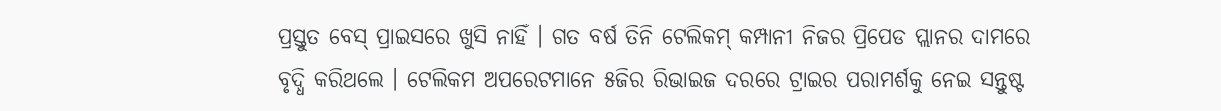ପ୍ରସ୍ତୁତ ବେସ୍ ପ୍ରାଇସରେ ଖୁସି ନାହିଁ । ଗତ ବର୍ଷ ତିନି ଟେଲିକମ୍ କମ୍ପାନୀ ନିଜର ପ୍ରିପେଡ ପ୍ଲାନର ଦାମରେ ବୃଦ୍ଧି କରିଥଲେ । ଟେଲିକମ ଅପରେଟମାନେ ୫ଜିର ରିଭାଇଜ ଦରରେ ଟ୍ରାଇର ପରାମର୍ଶକୁ ନେଇ ସନ୍ତୁଷ୍ଟ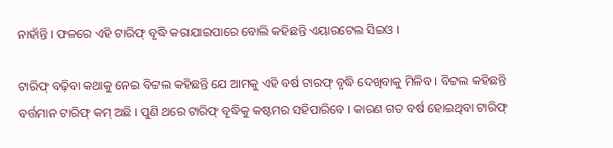ନାହାଁନ୍ତି । ଫଳରେ ଏହି ଟାରିଫ୍ ବୃଦ୍ଧି କରାଯାଇପାରେ ବୋଲି କହିଛନ୍ତି ଏୟାରଟେଲ ସିଇଓ ।

ଟାରିଫ୍ ବଢ଼ିବା କଥାକୁ ନେଇ ବିଟ୍ଟଲ କହିଛନ୍ତି ଯେ ଆମକୁ ଏହି ବର୍ଷ ଟାରଫ୍ ବୃଦ୍ଧି ଦେଖିବାକୁ ମିଳିବ । ବିଟ୍ଟଲ କହିଛନ୍ତି ବର୍ତ୍ତମାନ ଟାରିଫ୍ କମ୍ ଅଛି । ପୁଣି ଥରେ ଟାରିଫ୍ ବୃଦ୍ଧିକୁ କଷ୍ଟମର ସହିପାରିବେ । କାରଣ ଗତ ବର୍ଷ ହୋଇଥିବା ଟାରିଫ୍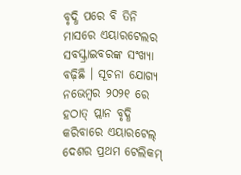ବୃଦ୍ଧି ପରେ ବି ତିନି ମାସରେ ଏୟାରଟେଲର ସବସ୍କ୍ରାଇବରଙ୍କ ସଂଖ୍ୟା ବଢ଼ିଛି । ସୂଚନା ଯୋଗ୍ୟ ନଭେମ୍ବର ୨୦୨୧ ରେ ହଠାତ୍ ପ୍ଲାନ ବୃଦ୍ଧି କରିବାରେ ଏୟାରଟେଲ୍ ଦେଶର ପ୍ରଥମ ଟେଲିକମ୍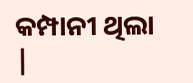କମ୍ପାନୀ ଥିଲା |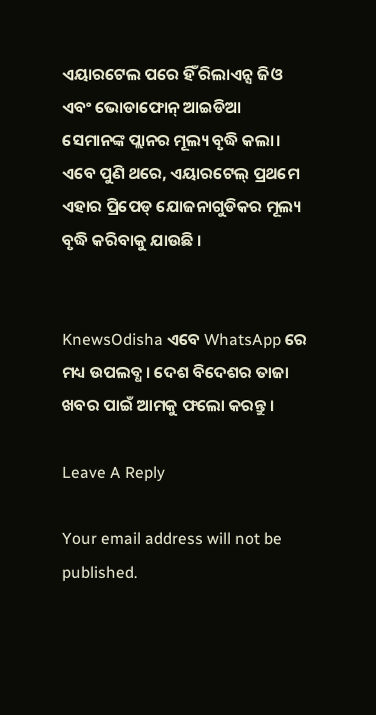ଏୟାରଟେଲ ପରେ ହିଁ ରିଲାଏନ୍ସ ଜିଓ ଏବଂ ଭୋଡାଫୋନ୍ ଆଇଡିଆ ସେମାନଙ୍କ ପ୍ଲାନର ମୂଲ୍ୟ ବୃଦ୍ଧି କଲା। ଏବେ ପୁଣି ଥରେ, ଏୟାରଟେଲ୍ ପ୍ରଥମେ ଏହାର ପ୍ରିପେଡ୍ ଯୋଜନାଗୁଡିକର ମୂଲ୍ୟ ବୃଦ୍ଧି କରିବାକୁ ଯାଉଛି ।


KnewsOdisha ଏବେ WhatsApp ରେ ମଧ୍ୟ ଉପଲବ୍ଧ । ଦେଶ ବିଦେଶର ତାଜା ଖବର ପାଇଁ ଆମକୁ ଫଲୋ କରନ୍ତୁ ।

Leave A Reply

Your email address will not be published.